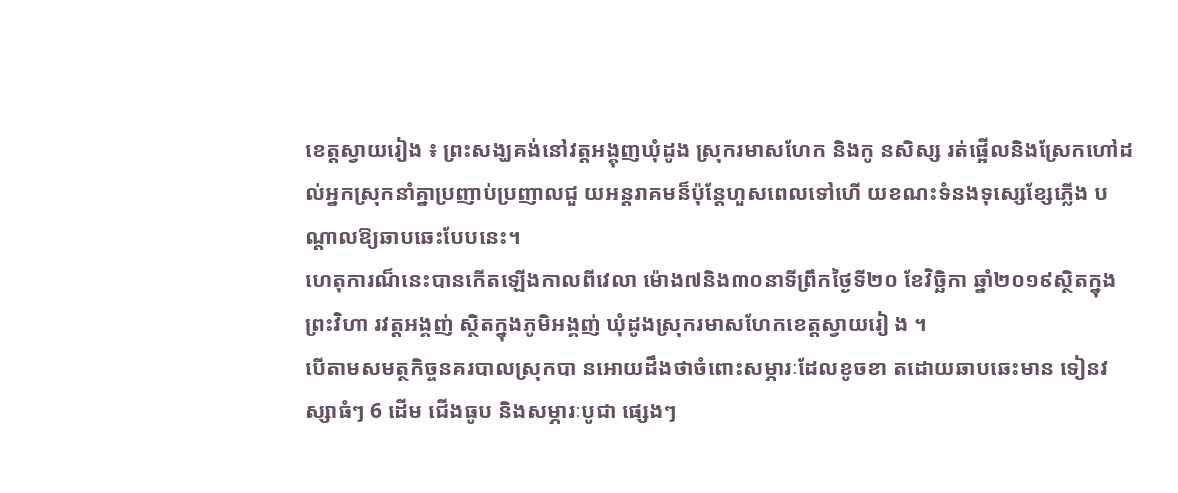ខេត្តស្វាយរៀង ៖ ព្រះសង្ឃគង់នៅវត្តអង្គុញឃុំដូង ស្រុករមាសហែក និងកូ នសិស្ស រត់ផ្អើលនិងស្រែកហៅដល់អ្នកស្រុកនាំគ្នាប្រញាប់ប្រញាលជួ យអន្តរាគមន៏ប៉ុន្តែហួសពេលទៅហើ យខណះទំនងទុស្សេខ្សែភ្លើង បណ្តាលឱ្យឆាបឆេះបែបនេះ។
ហេតុការណ៏នេះបានកើតឡើងកាលពីវេលា ម៉ោង៧និង៣០នាទីព្រឹកថ្ងៃទី២០ ខែវិច្ឆិកា ឆ្នាំ២០១៩ស្ថិតក្នុងព្រះវិហា រវត្តអង្គញ់ ស្ថិតក្នុងភូមិអង្គញ់ ឃុំដូងស្រុករមាសហែកខេត្តស្វាយរៀ ង ។
បើតាមសមត្ថកិច្ចនគរបាលស្រុកបា នអោយដឹងថាចំពោះសម្ភារៈដែលខូចខា តដោយឆាបឆេះមាន ទៀនវស្សាធំៗ 6 ដើម ជើងធូប និងសម្ភារៈបូជា ផ្សេងៗ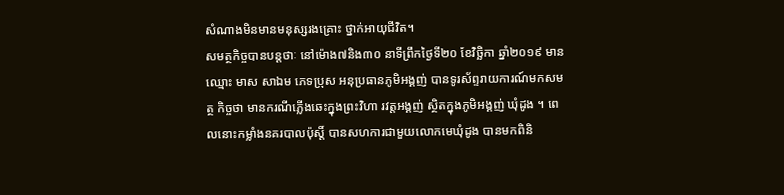សំណាងមិនមានមនុស្សរងគ្រោះ ថ្នាក់អាយុជីវិត។
សមត្ថកិច្ចបានបន្តថាៈ នៅម៉ោង៧និង៣០ នាទីព្រឹកថ្ងៃទី២០ ខែវិច្ឆិកា ឆ្នាំ២០១៩ មានឈ្មោះ មាស សាឯម ភេទប្រុស អនុប្រធានភូមិអង្គញ់ បានទូរស័ព្ទរាយការណ៍មកសមត្ថ កិច្ចថា មានករណីភ្លើងឆេះក្នុងព្រះវិហា រវត្តអង្គញ់ ស្ថិតក្នុងភូមិអង្គញ់ ឃុំដូង ។ ពេលនោះកម្លាំងនគរបាលប៉ុស្តិ៍ បានសហការជាមួយលោកមេឃុំដូង បានមកពិនិ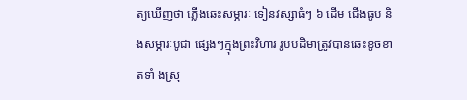ត្យឃើញថា ភ្លើងឆេះសម្ភារៈ ទៀនវស្សាធំៗ ៦ ដើម ជើងធូប និងសម្ភារៈបូជា ផ្សេងៗក្មុងព្រះវិហារ រូបបដិមាត្រូវបានឆេះខូចខាតទាំ ងស្រុ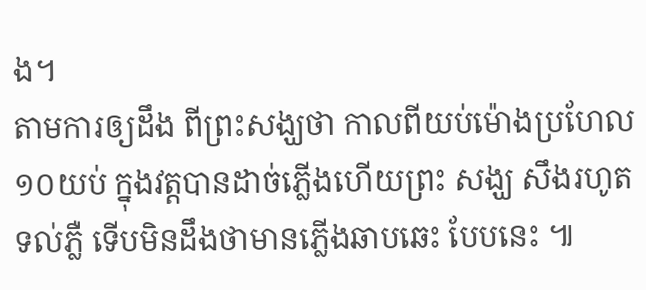ង។
តាមការឲ្យដឹង ពីព្រះសង្ឃថា កាលពីយប់ម៉ោងប្រហែល១០យប់ ក្នុងវត្តបានដាច់ភ្លើងហើយព្រះ សង្ឃ សឹងរហូតទល់ភ្លឺ ទើបមិនដឹងថាមានភ្លើងឆាបឆេះ បែបនេះ ៕